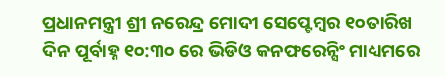ପ୍ରଧାନମନ୍ତ୍ରୀ ଶ୍ରୀ ନରେନ୍ଦ୍ର ମୋଦୀ ସେପ୍ଟେମ୍ବର ୧୦ତାରିଖ ଦିନ ପୂର୍ବାହ୍ନ ୧୦:୩୦ ରେ ଭିଡିଓ କନଫରେନ୍ସିଂ ମାଧ୍ୟମରେ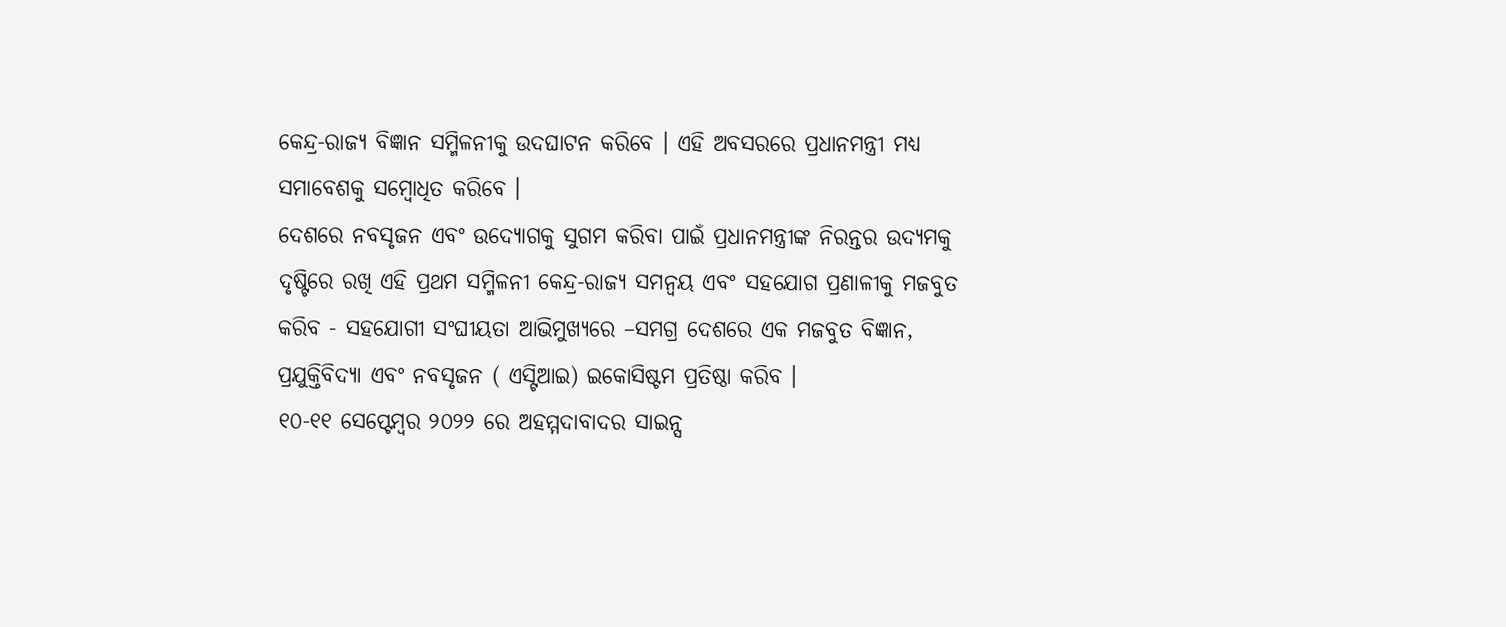କେନ୍ଦ୍ର-ରାଜ୍ୟ ବିଜ୍ଞାନ ସମ୍ମିଳନୀକୁ ଉଦଘାଟନ କରିବେ । ଏହି ଅବସରରେ ପ୍ରଧାନମନ୍ତ୍ରୀ ମଧ୍ୟ ସମାବେଶକୁ ସମ୍ବୋଧିତ କରିବେ ।
ଦେଶରେ ନବସୃଜନ ଏବଂ ଉଦ୍ୟୋଗକୁ ସୁଗମ କରିବା ପାଇଁ ପ୍ରଧାନମନ୍ତ୍ରୀଙ୍କ ନିରନ୍ତର ଉଦ୍ୟମକୁ ଦୃଷ୍ଟିରେ ରଖି ଏହି ପ୍ରଥମ ସମ୍ମିଳନୀ କେନ୍ଦ୍ର-ରାଜ୍ୟ ସମନ୍ୱୟ ଏବଂ ସହଯୋଗ ପ୍ରଣାଳୀକୁ ମଜବୁତ କରିବ - ସହଯୋଗୀ ସଂଘୀୟତା ଆଭିମୁଖ୍ୟରେ –ସମଗ୍ର ଦେଶରେ ଏକ ମଜବୁତ ବିଜ୍ଞାନ, ପ୍ରଯୁକ୍ତିବିଦ୍ୟା ଏବଂ ନବସୃଜନ ( ଏସ୍ଟିଆଇ) ଇକୋସିଷ୍ଟମ ପ୍ରତିଷ୍ଠା କରିବ ।
୧୦-୧୧ ସେପ୍ଟେମ୍ବର ୨୦୨୨ ରେ ଅହମ୍ମଦାବାଦର ସାଇନ୍ସ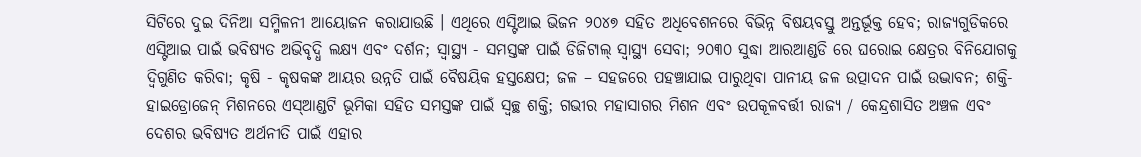ସିଟିରେ ଦୁଇ ଦିନିଆ ସମ୍ମିଳନୀ ଆୟୋଜନ କରାଯାଉଛି । ଏଥିରେ ଏସ୍ଟିଆଇ ଭିଜନ ୨୦୪୭ ସହିତ ଅଧିବେଶନରେ ବିଭିନ୍ନ ବିଷୟବସ୍ତୁ ଅନ୍ତର୍ଭୂକ୍ତ ହେବ; ରାଜ୍ୟଗୁଡିକରେ ଏସ୍ଟିଆଇ ପାଇଁ ଭବିଷ୍ୟତ ଅଭିବୃଦ୍ଧି ଲକ୍ଷ୍ୟ ଏବଂ ଦର୍ଶନ; ସ୍ୱାସ୍ଥ୍ୟ - ସମସ୍ତଙ୍କ ପାଇଁ ଡିଜିଟାଲ୍ ସ୍ୱାସ୍ଥ୍ୟ ସେବା; ୨୦୩୦ ସୁଦ୍ଧା ଆରଆଣ୍ଡଡି ରେ ଘରୋଇ କ୍ଷେତ୍ରର ବିନିଯୋଗକୁ ଦ୍ୱିଗୁଣିତ କରିବା; କୃଷି - କୃଷକଙ୍କ ଆୟର ଉନ୍ନତି ପାଇଁ ବୈଷୟିକ ହସ୍ତକ୍ଷେପ; ଜଳ – ସହଜରେ ପହଞ୍ଚାଯାଇ ପାରୁଥିବା ପାନୀୟ ଜଳ ଉତ୍ପାଦନ ପାଇଁ ଉଦ୍ଭାବନ; ଶକ୍ତି- ହାଇଡ୍ରୋଜେନ୍ ମିଶନରେ ଏସ୍ଆଣ୍ଡଟି ଭୂମିକା ସହିତ ସମସ୍ତଙ୍କ ପାଇଁ ସ୍ୱଚ୍ଛ ଶକ୍ତି; ଗଭୀର ମହାସାଗର ମିଶନ ଏବଂ ଉପକୂଳବର୍ତ୍ତୀ ରାଜ୍ୟ / କେନ୍ଦ୍ରଶାସିତ ଅଞ୍ଚଳ ଏବଂ ଦେଶର ଭବିଷ୍ୟତ ଅର୍ଥନୀତି ପାଇଁ ଏହାର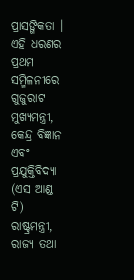ପ୍ରାସଙ୍ଗିକତା ।
ଏହି ଧରଣର ପ୍ରଥମ ସମ୍ମିଳନୀରେ ଗୁଜୁରାଟ ମୁଖ୍ୟମନ୍ତ୍ରୀ, କେନ୍ଦ୍ର ବିଜ୍ଞାନ ଏବଂ ପ୍ରଯୁକ୍ତିବିଦ୍ୟା (ଏସ ଆଣ୍ଡ ଟି) ରାଷ୍ଟ୍ରମନ୍ତ୍ରୀ, ରାଜ୍ୟ ତଥା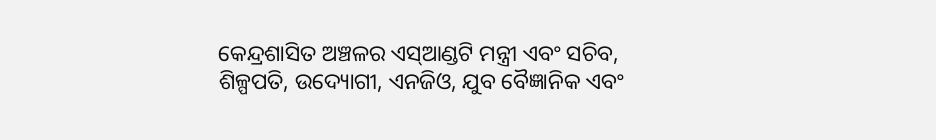କେନ୍ଦ୍ରଶାସିତ ଅଞ୍ଚଳର ଏସ୍ଆଣ୍ଡଟି ମନ୍ତ୍ରୀ ଏବଂ ସଚିବ, ଶିଳ୍ପପତି, ଉଦ୍ୟୋଗୀ, ଏନଜିଓ, ଯୁବ ବୈଜ୍ଞାନିକ ଏବଂ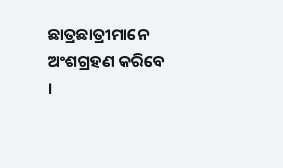ଛାତ୍ରଛାତ୍ରୀମାନେ ଅଂଶଗ୍ରହଣ କରିବେ ।